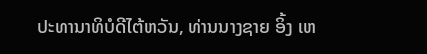ປະທານາທິບໍດີໄຕ້ຫວັນ, ທ່ານນາງຊາຍ ອິ້ງ ເຫ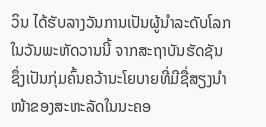ວິນ ໄດ້ຮັບລາງວັນການເປັນຜູ້ນຳລະດັບໂລກ ໃນວັນພະຫັດວານນີ້ ຈາກສະຖາບັນຮັດຊັນ ຊຶ່ງເປັນກຸ່ມຄົ້ນຄວ້ານະໂຍບາຍທີ່ມີຊື່ສຽງນໍາໜ້າຂອງສະຫະລັດໃນນະຄອ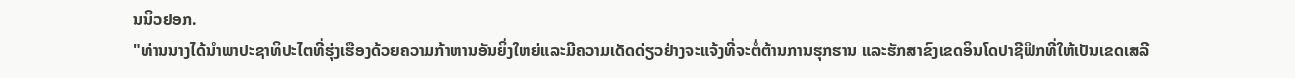ນນິວຢອກ.
"ທ່ານນາງໄດ້ນຳພາປະຊາທິປະໄຕທີ່ຮຸ່ງເຮືອງດ້ວຍຄວາມກ້າຫານອັນຍິ່ງໃຫຍ່ແລະມີຄວາມເດັດດ່ຽວຢ່າງຈະແຈ້ງທີ່ຈະຕໍ່ຕ້ານການຮຸກຮານ ແລະຮັກສາຂົງເຂດອິນໂດປາຊີຟິກທີ່ໃຫ້ເປັນເຂດເສລີ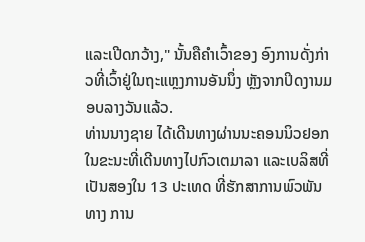ແລະເປີດກວ້າງ," ນັ້ນຄືຄຳເວົ້າຂອງ ອົງການດັ່ງກ່າວທີ່ເວົ້າຢູ່ໃນຖະແຫຼງການອັນນຶ່ງ ຫຼັງຈາກປິດງານມອບລາງວັນແລ້ວ.
ທ່ານນາງຊາຍ ໄດ້ເດີນທາງຜ່ານນະຄອນນິວຢອກ ໃນຂະນະທີ່ເດີນທາງໄປກົວເຕມາລາ ແລະເບລິສທີ່ເປັນສອງໃນ 13 ປະເທດ ທີ່ຮັກສາການພົວພັນທາງ ການ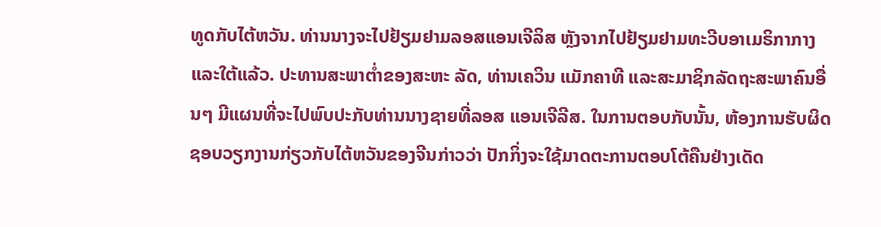ທູດກັບໄຕ້ຫວັນ. ທ່ານນາງຈະໄປຢ້ຽມຢາມລອສແອນເຈີລິສ ຫຼັງຈາກໄປຢ້ຽມຢາມທະວີບອາເມຣິກາກາງ ແລະໃຕ້ແລ້ວ. ປະທານສະພາຕ່ຳຂອງສະຫະ ລັດ, ທ່ານເຄວິນ ແມັກຄາທີ ແລະສະມາຊິກລັດຖະສະພາຄົນອື່ນໆ ມີແຜນທີ່ຈະໄປພົບປະກັບທ່ານນາງຊາຍທີ່ລອສ ແອນເຈີລີສ. ໃນການຕອບກັບນັ້ນ, ຫ້ອງການຮັບຜິດຊອບວຽກງານກ່ຽວກັບໄຕ້ຫວັນຂອງຈີນກ່າວວ່າ ປັກກິ່ງຈະໃຊ້ມາດຕະການຕອບໂຕ້ຄືນຢ່າງເດັດ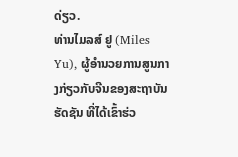ດ່ຽວ.
ທ່ານໄມລສ໌ ຢູ (Miles Yu), ຜູ້ອໍານວຍການສູນກາງກ່ຽວກັບຈີນຂອງສະຖາບັນຮັດຊັນ ທີ່ໄດ້ເຂົ້າຮ່ວ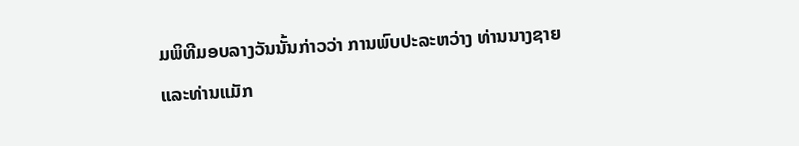ມພິທີມອບລາງວັນນັ້ນກ່າວວ່າ ການພົບປະລະຫວ່າງ ທ່ານນາງຊາຍ ແລະທ່ານແມັກ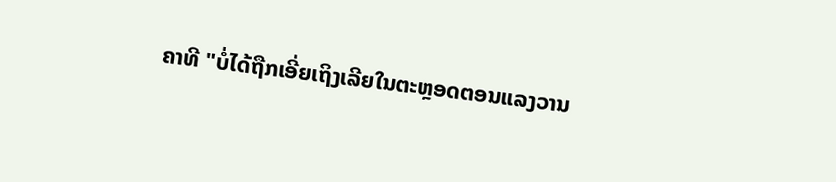ຄາທີ "ບໍ່ໄດ້ຖືກເອີ່ຍເຖິງເລີຍໃນຕະຫຼອດຕອນແລງວານ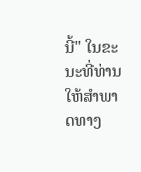ນີ້" ໃນຂະນະທີ່ທ່ານໃຫ້ສໍາພາດທາງ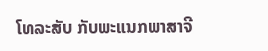ໂທລະສັບ ກັບພະແນກພາສາຈີ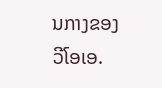ນກາງຂອງວີໂອເອ.